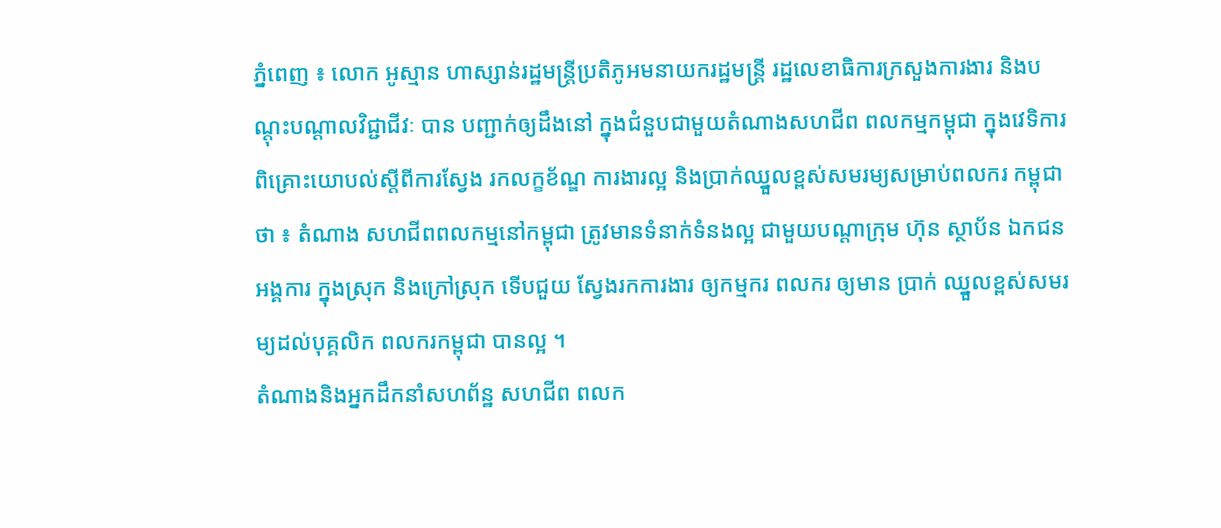ភ្នំពេញ ៖ លោក អូស្មាន ហាស្សាន់រដ្ឋមន្រ្តីប្រតិភូអមនាយករដ្ឋមន្រ្តី រដ្ឋលេខាធិការក្រសួងការងារ និងបណ្តុះបណ្តាលវិជ្ជាជីវៈ បាន បញ្ជាក់ឲ្យដឹងនៅ ក្នុងជំនួបជាមួយតំណាងសហជីព ពលកម្មកម្ពុជា ក្នុងវេទិការពិគ្រោះយោបល់ស្តីពីការស្វែង រកលក្ខខ័ណ្ឌ ការងារល្អ និងប្រាក់ឈ្នួលខ្ពស់សមរម្យសម្រាប់ពលករ កម្ពុជា ថា ៖ តំណាង សហជីពពលកម្មនៅកម្ពុជា ត្រូវមានទំនាក់ទំនងល្អ ជាមួយបណ្ដាក្រុម ហ៊ុន ស្ថាប័ន ឯកជន អង្គការ ក្នុងស្រុក និងក្រៅស្រុក ទើបជួយ ស្វែងរកការងារ ឲ្យកម្មករ ពលករ ឲ្យមាន ប្រាក់ ឈ្នួលខ្ពស់សមរម្យដល់បុគ្គលិក ពលករកម្ពុជា បានល្អ ។
តំណាងនិងអ្នកដឹកនាំសហព័ន្ឋ សហជីព ពលក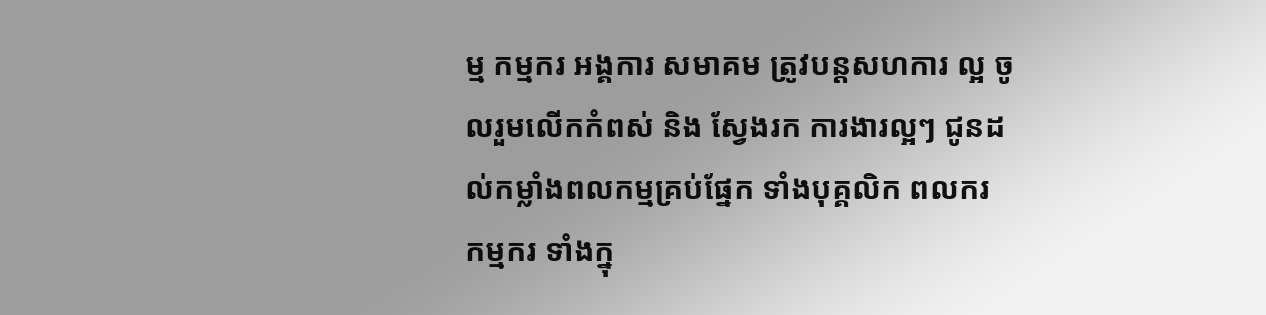ម្ម កម្មករ អង្គការ សមាគម ត្រូវបន្ដសហការ ល្អ ចូលរួមលើកកំពស់ និង ស្វែងរក ការងារល្អៗ ជូនដល់កម្លាំងពលកម្មគ្រប់ផ្នែក ទាំងបុគ្គលិក ពលករ កម្មករ ទាំងក្នុ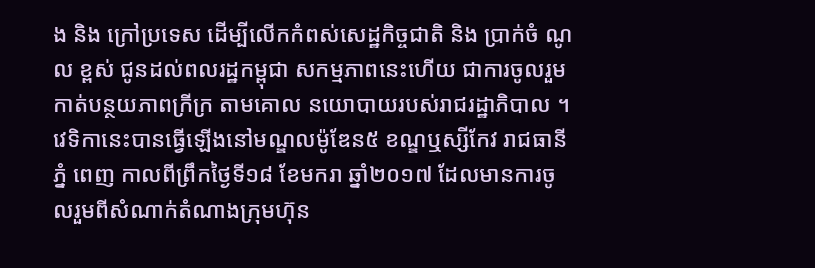ង និង ក្រៅប្រទេស ដើម្បីលើកកំពស់សេដ្ឋកិច្ចជាតិ និង ប្រាក់ចំ ណូល ខ្ពស់ ជូនដល់ពលរដ្ឋកម្ពុជា សកម្មភាពនេះហើយ ជាការចូលរួមកាត់បន្ថយភាពក្រីក្រ តាមគោល នយោបាយរបស់រាជរដ្ឋាភិបាល ។
វេទិកានេះបានធ្វើឡើងនៅមណ្ឌលម៉ូឌែន៥ ខណ្ឌឬស្សីកែវ រាជធានីភ្នំ ពេញ កាលពីព្រឹកថ្ងៃទី១៨ ខែមករា ឆ្នាំ២០១៧ ដែលមានការចូលរួមពីសំណាក់តំណាងក្រុមហ៊ុន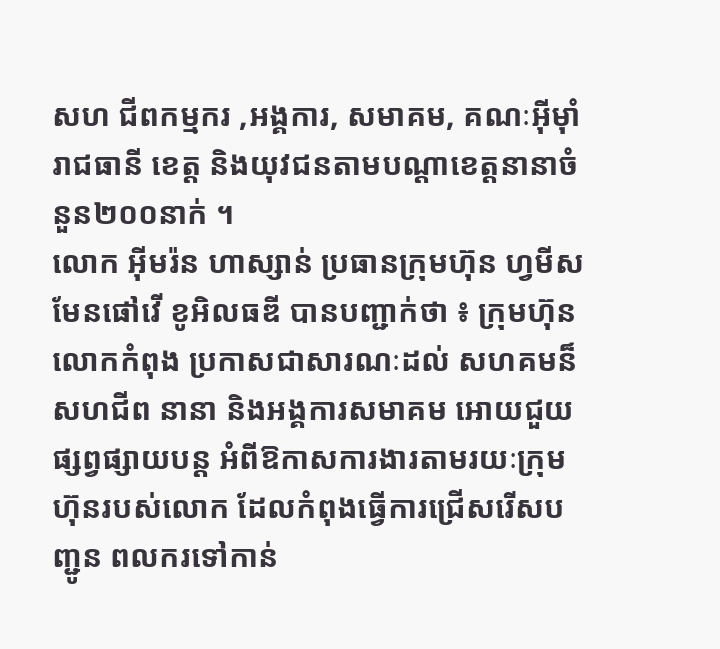សហ ជីពកម្មករ ,អង្គការ, សមាគម, គណៈអ៊ីម៉ាំរាជធានី ខេត្ត និងយុវជនតាមបណ្តាខេត្តនានាចំនួន២០០នាក់ ។
លោក អ៊ីមរ៉ន ហាស្សាន់ ប្រធានក្រុមហ៊ុន ហ្វមីសមែនផៅវើ ខូអិលធឌី បានបញ្ជាក់ថា ៖ ក្រុមហ៊ុនលោកកំពុង ប្រកាសជាសារណៈដល់ សហគមន៏ សហជីព នានា និងអង្គការសមាគម អោយជួយផ្សព្វផ្សាយបន្ដ អំពីឱកាសការងារតាមរយៈក្រុមហ៊ុនរបស់លោក ដែលកំពុងធ្វើការជ្រើសរើសបញ្ជូន ពលករទៅកាន់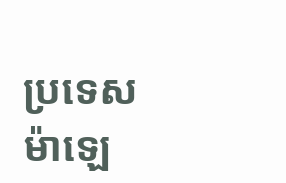ប្រទេសម៉ាឡេ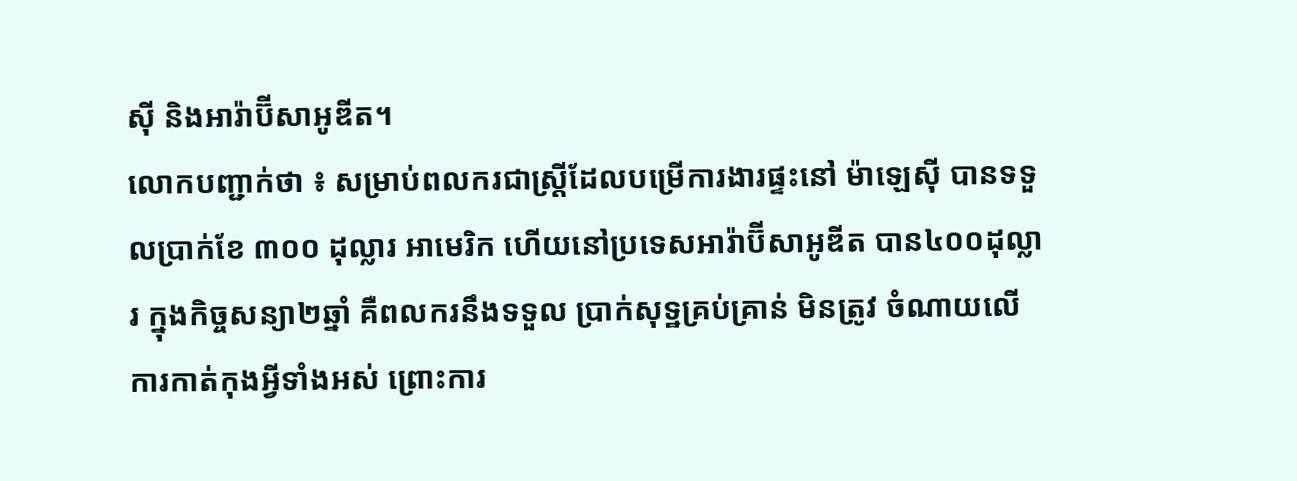ស៊ី និងអារ៉ាប៊ីសាអូឌីត។
លោកបញ្ជាក់ថា ៖ សម្រាប់ពលករជាស្រ្តីដែលបម្រើការងារផ្ទះនៅ ម៉ាឡេស៊ី បានទទួលប្រាក់ខែ ៣០០ ដុល្លារ អាមេរិក ហើយនៅប្រទេសអារ៉ាប៊ីសាអូឌីត បាន៤០០ដុល្លារ ក្នុងកិច្ចសន្យា២ឆ្នាំ គឺពលករនឹងទទួល ប្រាក់សុទ្ឋគ្រប់គ្រាន់ មិនត្រូវ ចំណាយលើការកាត់កុងអ្វីទាំងអស់ ព្រោះការ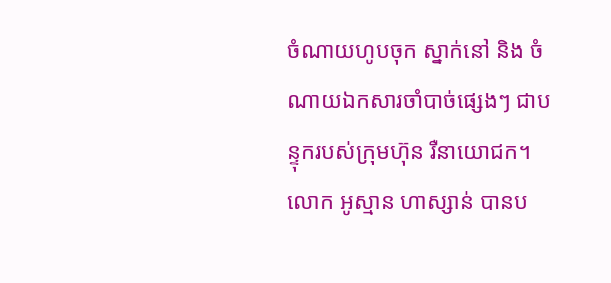ចំណាយហូបចុក ស្នាក់នៅ និង ចំណាយឯកសារចាំបាច់ផ្សេងៗ ជាបន្ទុករបស់ក្រុមហ៊ុន រឺនាយោជក។
លោក អូស្មាន ហាស្សាន់ បានប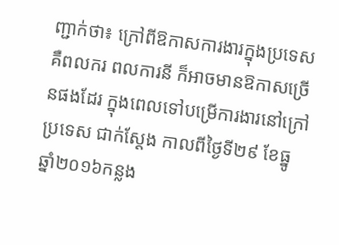ញ្ជាក់ថា៖ ក្រៅពីឱកាសការងារក្នុងប្រទេស គឺពលករ ពលការនី ក៏អាចមានឱកាសច្រើនផងដែរ ក្នុងពេលទៅបម្រើការងារនៅក្រៅប្រទេស ជាក់ស្តែង កាលពីថ្ងៃទី២៩ ខែធ្នូ ឆ្នាំ២០១៦កន្លង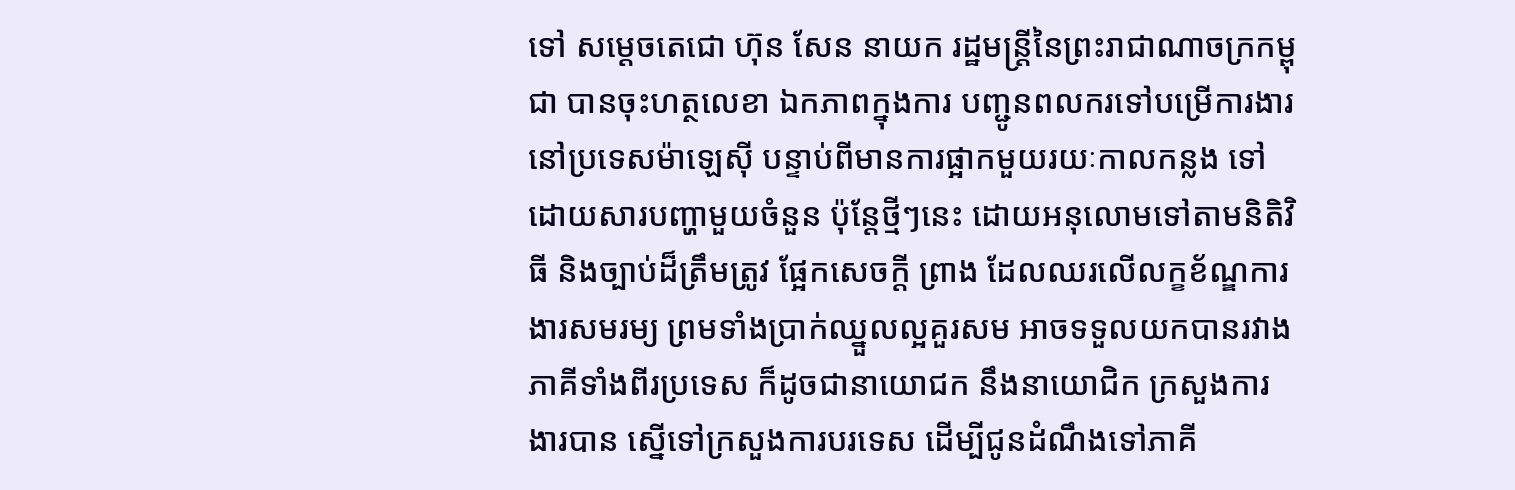ទៅ សម្តេចតេជោ ហ៊ុន សែន នាយក រដ្ឋមន្រ្តីនៃព្រះរាជាណាចក្រកម្ពុជា បានចុះហត្ថលេខា ឯកភាពក្នុងការ បញ្ជូនពលករទៅបម្រើការងារ នៅប្រទេសម៉ាឡេស៊ី បន្ទាប់ពីមានការផ្អាកមួយរយៈកាលកន្លង ទៅដោយសារបញ្ហាមួយចំនួន ប៉ុន្តែថ្មីៗនេះ ដោយអនុលោមទៅតាមនិតិវិធី និងច្បាប់ដ៏ត្រឹមត្រូវ ផ្អែកសេចក្តី ព្រាង ដែលឈរលើលក្ខខ័ណ្ឌការងារសមរម្យ ព្រមទាំងប្រាក់ឈ្នួលល្អគួរសម អាចទទួលយកបានរវាងភាគីទាំងពីរប្រទេស ក៏ដូចជានាយោជក នឹងនាយោជិក ក្រសួងការងារបាន ស្នើទៅក្រសួងការបរទេស ដើម្បីជូនដំណឹងទៅភាគី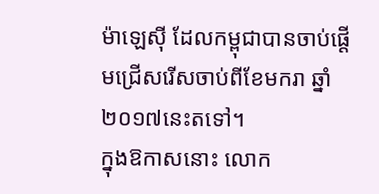ម៉ាឡេស៊ី ដែលកម្ពុជាបានចាប់ផ្តើមជ្រើសរើសចាប់ពីខែមករា ឆ្នាំ ២០១៧នេះតទៅ។
ក្នុងឱកាសនោះ លោក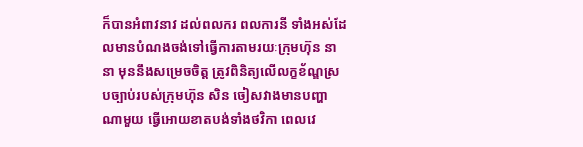ក៏បានអំពាវនាវ ដល់ពលករ ពលការនី ទាំងអស់ដែលមានបំណងចង់ទៅធ្វើការតាមរយៈក្រុមហ៊ុន នានា មុននឹងសម្រេចចិត្ត ត្រូវពិនិត្យលើលក្ខខ័ណ្ឌស្របច្បាប់របស់ក្រុមហ៊ុន សិន ចៀសវាងមានបញ្ហាណាមួយ ធ្វើអោយខាតបង់ទាំងថវិកា ពេលវេ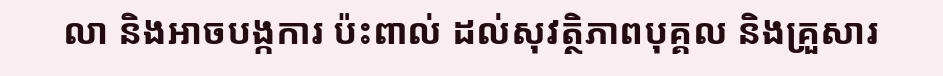លា និងអាចបង្កការ ប៉ះពាល់ ដល់សុវត្ថិភាពបុគ្គល និងគ្រួសារ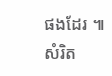ផងដែរ ៕ សំរិត